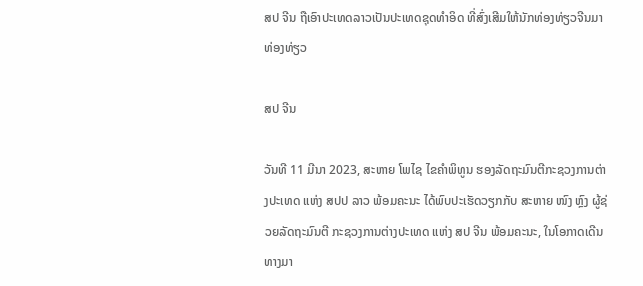ສປ ຈີນ ຖືເອົາປະເທດລາວເປັນປະເທດຊຸດທຳອິດ ທີ່ສົ່ງເສີມໃຫ້ນັກທ່ອງທ່ຽວຈີນມາທ່ອງທ່ຽວ

ສປ ຈີນ

ວັນທີ 11 ມີນາ 2023, ສະຫາຍ ໂພໄຊ ໄຂຄໍາພິທູນ ຮອງລັດຖະມົນຕີກະຊວງການຕ່າງປະເທດ ແຫ່ງ ສປປ ລາວ ພ້ອມຄະນະ ໄດ້ພົບປະເຮັດວຽກກັບ ສະຫາຍ ໜົງ ຫຼົງ ຜູ້ຊ່ວຍລັດຖະມົນຕີ ກະຊວງການຕ່າງປະເທດ ແຫ່ງ ສປ ຈີນ ພ້ອມຄະນະ, ໃນໂອກາດເດີນທາງມາ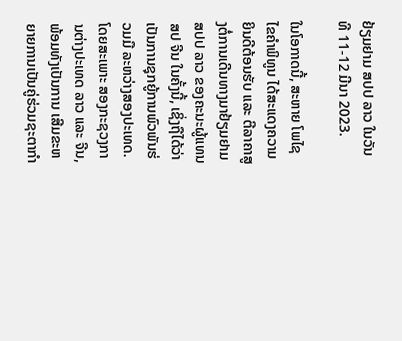ຢ້ຽມຢາມ ສປປ ລາວ ໃນວັນທີ 11-12 ມີນາ 2023.

ໃນໂອກາດນີ້, ສະຫາຍ ໂພໄຊ ໄຂຄໍາພິທູນ ໄດ້ສະແດງຄວາມຍິນດີຕ້ອນຮັບ ແລະ ຕີລາຄາສູງຕໍ່ການເດີນທາງມາຢ້ຽມຢາມ ສປປ ລາວ ຂອງຄະນະຜູ້ແທນ ສປ ຈີນ ໃນຄັ້ງນີ້, ເຊິ່ງຖືໄດ້ວ່າເປັນການຊຸກຍູ້ການພົວພັນຮ່ວມມື ລະຫວ່າງສອງປະເທດ. ໂດຍສະເພາະ ສອງກະຊວງການຕ່າງປະເທດ ລາວ ແລະ ຈີນ, ພ້ອມທັງເປັນການ ເສີມຂະຫຍາຍການເປັນຄູ່ຮ່ວມຊະຕາກໍາ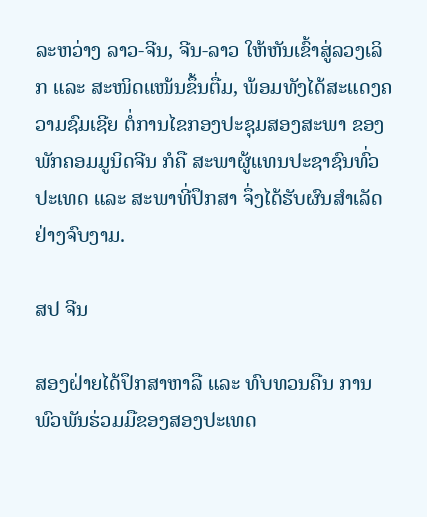ລະຫວ່າງ ລາວ-ຈີນ, ຈີນ-ລາວ ໃຫ້ຫັນເຂົ້າສູ່ລວງເລິກ ແລະ ສະໜິດແໜ້ນຂຶ້ນຕື່ມ, ພ້ອມທັງໄດ້ສະແດງຄວາມຊົມເຊີຍ ຕໍ່ການໄຂກອງປະຊຸມສອງສະພາ ຂອງພັກຄອມມູນິດຈີນ ກໍຄື ສະພາຜູ້ແທນປະຊາຊົນທົ່ວປະເທດ ແລະ ສະພາທີ່ປຶກສາ ຈຶ່ງໄດ້ຮັບຜົນສໍາເລັດຢ່າງຈົບງາມ.

ສປ ຈີນ

ສອງຝ່າຍໄດ້ປຶກສາຫາລື ແລະ ທົບທວນຄືນ ການພົວພັນຮ່ວມມືຂອງສອງປະເທດ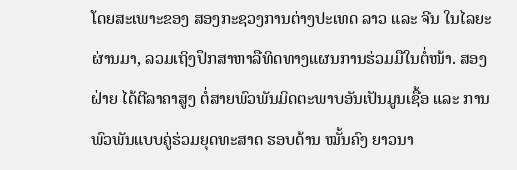ໂດຍສະເພາະຂອງ ສອງກະຊວງການຕ່າງປະເທດ ລາວ ແລະ ຈີນ ໃນໄລຍະຜ່ານມາ, ລວມເຖິງປຶກສາຫາລືທິດທາງແຜນການຮ່ວມມືໃນຕໍ່ໜ້າ. ສອງຝ່າຍ ໄດ້ຕີລາຄາສູງ ຕໍ່ສາຍພົວພັນມິດຕະພາບອັນເປັນມູນເຊື້ອ ແລະ ການພົວພັນແບບຄູ່ຮ່ວມຍຸດທະສາດ ຮອບດ້ານ ໝັ້ນຄົງ ຍາວນາ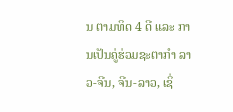ນ ຕາມທິດ 4 ດີ ແລະ ການເປັນຄູ່ຮ່ວມຊະຕາກໍາ ລາວ-ຈີນ, ຈີນ-ລາວ, ເຊິ່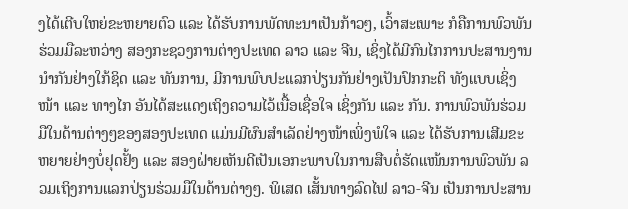ງໄດ້ເຕີບໃຫຍ່ຂະຫຍາຍຕົວ ແລະ ໄດ້ຮັບການພັດທະນາເປັນກ້າວໆ, ເວົ້າສະເພາະ ກໍຄືການພົວພັນຮ່ວມມືລະຫວ່າງ ສອງກະຊວງການຕ່າງປະເທດ ລາວ ແລະ ຈີນ, ເຊິ່ງໄດ້ມີກົນໄກການປະສານງານນໍາກັນຢ່າງໃກ້ຊິດ ແລະ ທັນການ, ມີການພົບປະແລກປ່ຽນກັນຢ່າງເປັນປົກກະຕິ ທັງແບບເຊິ່ງໜ້າ ແລະ ທາງໄກ ອັນໄດ້ສະແດງເຖິງຄວາມໄວ້ເນື້ອເຊື່ອໃຈ ເຊິ່ງກັນ ແລະ ກັນ. ການພົວພັນຮ່ວມມືໃນດ້ານຕ່າງໆຂອງສອງປະເທດ ແມ່ນມີຜົນສໍາເລັດຢ່າງໜ້າເພິ່ງພໍໃຈ ແລະ ໄດ້ຮັບການເສີມຂະຫຍາຍຢ່າງບໍ່ຢຸດຢັ້ງ ແລະ ສອງຝ່າຍເຫັນດີເປັນເອກະພາບໃນການສືບຕໍ່ຮັດແໜ້ນການພົວພັນ ລວມເຖິງການແລກປ່ຽນຮ່ວມມືໃນດ້ານຕ່າງໆ. ພິເສດ ເສັ້ນທາງລົດໄຟ ລາວ-ຈີນ ເປັນການປະສານ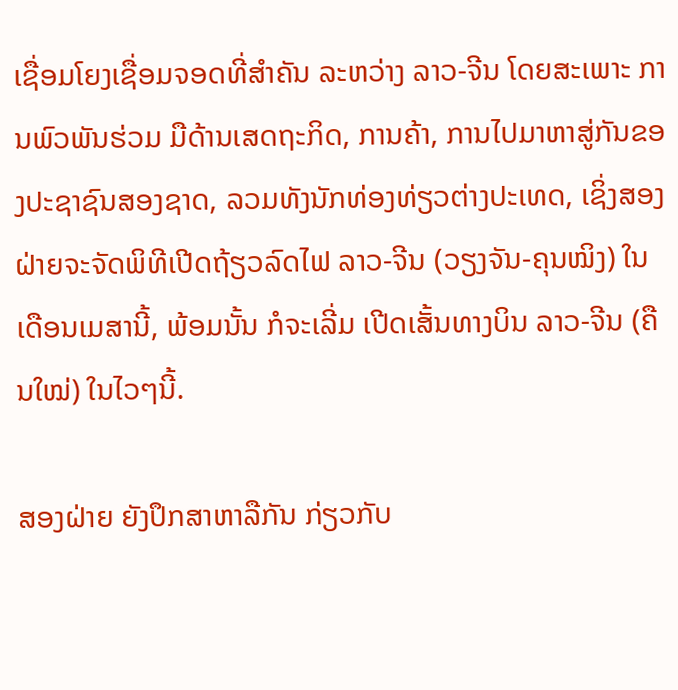ເຊື່ອມໂຍງເຊື່ອມຈອດທີ່ສໍາຄັນ ລະຫວ່າງ ລາວ-ຈີນ ໂດຍສະເພາະ ການພົວພັນຮ່ວມ ມືດ້ານເສດຖະກິດ, ການຄ້າ, ການໄປມາຫາສູ່ກັນຂອງປະຊາຊົນສອງຊາດ, ລວມທັງນັກທ່ອງທ່ຽວຕ່າງປະເທດ, ເຊິ່ງສອງຝ່າຍຈະຈັດພິທີເປີດຖ້ຽວລົດໄຟ ລາວ-ຈີນ (ວຽງຈັນ-ຄຸນໝິງ) ໃນເດືອນເມສານີ້, ພ້ອມນັ້ນ ກໍຈະເລີ່ມ ເປີດເສັ້ນທາງບິນ ລາວ-ຈີນ (ຄືນໃໝ່) ໃນໄວໆນີ້.

ສອງຝ່າຍ ຍັງປຶກສາຫາລືກັນ ກ່ຽວກັບ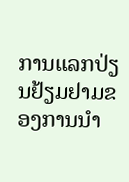ການແລກປ່ຽນຢ້ຽມຢາມຂອງການນຳ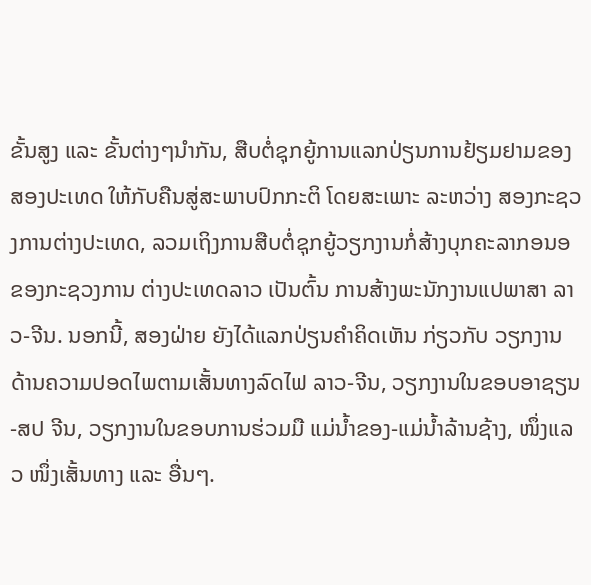ຂັ້ນສູງ ແລະ ຂັ້ນຕ່າງໆນຳກັນ, ສືບຕໍ່ຊຸກຍູ້ການແລກປ່ຽນການຢ້ຽມຢາມຂອງສອງປະເທດ ໃຫ້ກັບຄືນສູ່ສະພາບປົກກະຕິ ໂດຍສະເພາະ ລະຫວ່າງ ສອງກະຊວງການຕ່າງປະເທດ, ລວມເຖິງການສືບຕໍ່ຊຸກຍູ້ວຽກງານກໍ່ສ້າງບຸກຄະລາກອນອຂອງກະຊວງການ ຕ່າງປະເທດລາວ ເປັນຕົ້ນ ການສ້າງພະນັກງານແປພາສາ ລາວ-ຈີນ. ນອກນີ້, ສອງຝ່າຍ ຍັງໄດ້ແລກປ່ຽນຄໍາຄິດເຫັນ ກ່ຽວກັບ ວຽກງານດ້ານຄວາມປອດໄພຕາມເສັ້ນທາງລົດໄຟ ລາວ-ຈີນ, ວຽກງານໃນຂອບອາຊຽນ-ສປ ຈີນ, ວຽກງານໃນຂອບການຮ່ວມມື ແມ່ນໍ້າຂອງ-ແມ່ນໍ້າລ້ານຊ້າງ, ໜຶ່ງແລວ ໜຶ່ງເສັ້ນທາງ ແລະ ອື່ນໆ.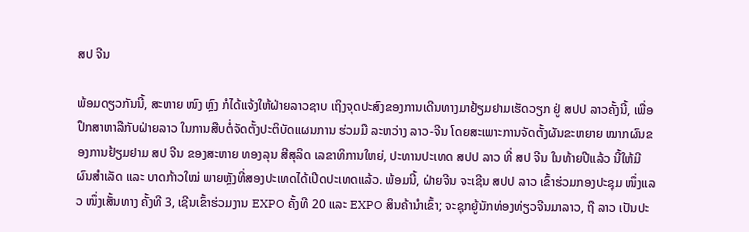ສປ ຈີນ

ພ້ອມດຽວກັນນີ້, ສະຫາຍ ໜົງ ຫຼົງ ກໍໄດ້ແຈ້ງໃຫ້ຝ່າຍລາວຊາບ ເຖິງຈຸດປະສົງຂອງການເດີນທາງມາຢ້ຽມຢາມເຮັດວຽກ ຢູ່ ສປປ ລາວຄັ້ງນີ້, ເພື່ອປຶກສາຫາລືກັບຝ່າຍລາວ ໃນການສືບຕໍ່ຈັດຕັ້ງປະຕິບັດແຜນການ ຮ່ວມມື ລະຫວ່າງ ລາວ-ຈີນ ໂດຍສະເພາະການຈັດຕັ້ງຜັນຂະຫຍາຍ ໝາກຜົນຂອງການຢ້ຽມຢາມ ສປ ຈີນ ຂອງສະຫາຍ ທອງລຸນ ສີສຸລິດ ເລຂາທິການໃຫຍ່, ປະທານປະເທດ ສປປ ລາວ ທີ່ ສປ ຈີນ ໃນທ້າຍປີແລ້ວ ນີ້ໃຫ້ມີຜົນສໍາເລັດ ແລະ ບາດກ້າວໃໝ່ ພາຍຫຼັງທີ່ສອງປະເທດໄດ້ເປີດປະເທດແລ້ວ. ພ້ອມນີ້, ຝ່າຍຈີນ ຈະເຊີນ ສປປ ລາວ ເຂົ້າຮ່ວມກອງປະຊຸມ ໜຶ່ງແລວ ໜຶ່ງເສັ້ນທາງ ຄັ້ງທີ 3, ເຊີນເຂົ້າຮ່ວມງານ EXPO ຄັ້ງທີ 20 ແລະ EXPO ສິນຄ້ານໍາເຂົ້າ; ຈະຊຸກຍູ້ນັກທ່ອງທ່ຽວຈີນມາລາວ, ຖື ລາວ ເປັນປະ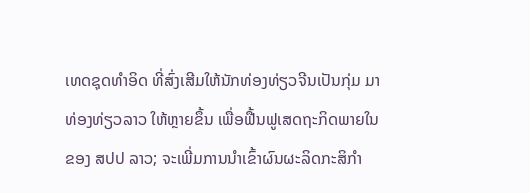ເທດຊຸດທໍາອິດ ທີ່ສົ່ງເສີມໃຫ້ນັກທ່ອງທ່ຽວຈີນເປັນກຸ່ມ ມາທ່ອງທ່ຽວລາວ ໃຫ້ຫຼາຍຂຶ້ນ ເພື່ອຟື້ນຟູເສດຖະກິດພາຍໃນຂອງ ສປປ ລາວ; ຈະເພີ່ມການນຳເຂົ້າຜົນຜະລິດກະສິກຳ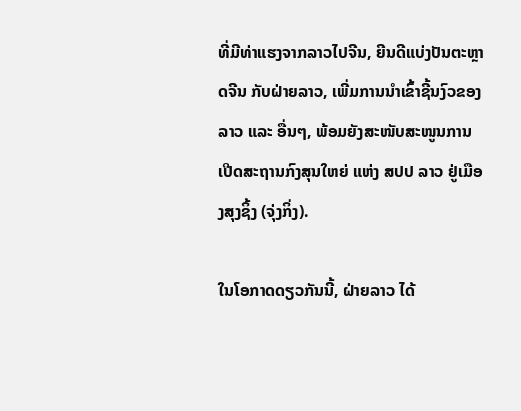ທີ່ມີທ່າແຮງຈາກລາວໄປຈີນ, ຍີນດີແບ່ງປັນຕະຫຼາດຈີນ ກັບຝ່າຍລາວ, ເພີ່ມການນໍາເຂົ້າຊີ້ນງົວຂອງລາວ ແລະ ອື່ນໆ, ພ້ອມຍັງສະໜັບສະໜູນການເປີດສະຖານກົງສຸນໃຫຍ່ ແຫ່ງ ສປປ ລາວ ຢູ່ເມືອງສຸງຊິ້ງ (ຈຸ່ງກິ່ງ).

ໃນໂອກາດດຽວກັນນີ້, ຝ່າຍລາວ ໄດ້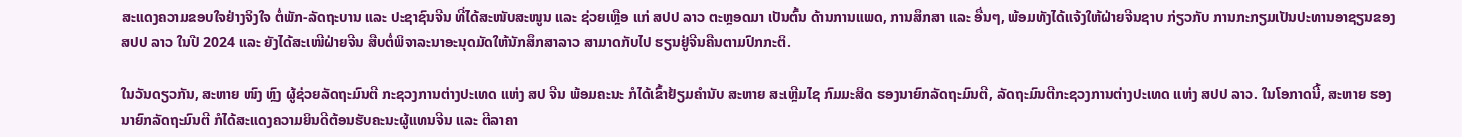ສະແດງຄວາມຂອບໃຈຢ່າງຈິງໃຈ ຕໍ່ພັກ-ລັດຖະບານ ແລະ ປະຊາຊົນຈີນ ທີ່ໄດ້ສະໜັບສະໜູນ ແລະ ຊ່ວຍເຫຼືອ ແກ່ ສປປ ລາວ ຕະຫຼອດມາ ເປັນຕົ້ນ ດ້ານການແພດ, ການສຶກສາ ແລະ ອື່ນໆ, ພ້ອມທັງໄດ້ແຈ້ງໃຫ້ຝ່າຍຈີນຊາບ ກ່ຽວກັບ ການກະກຽມເປັນປະທານອາຊຽນຂອງ ສປປ ລາວ ໃນປີ 2024 ແລະ ຍັງໄດ້ສະເໜີຝ່າຍຈີນ ສືບຕໍ່ພິຈາລະນາອະນຸດມັດໃຫ້ນັກສຶກສາລາວ ສາມາດກັບໄປ ຮຽນຢູ່ຈີນຄືນຕາມປົກກະຕິ.

ໃນວັນດຽວກັນ, ສະຫາຍ ໜົງ ຫຼົງ ຜູ້ຊ່ວຍລັດຖະມົນຕີ ກະຊວງການຕ່າງປະເທດ ແຫ່ງ ສປ ຈີນ ພ້ອມຄະນະ ກໍໄດ້ເຂົ້າຢ້ຽມຄຳນັບ ສະຫາຍ ສະເຫຼີມໄຊ ກົມມະສິດ ຮອງນາຍົກລັດຖະມົນຕີ, ລັດຖະມົນຕີກະຊວງການຕ່າງປະເທດ ແຫ່ງ ສປປ ລາວ. ໃນໂອກາດນີ້, ສະຫາຍ ຮອງນາຍົກລັດຖະມົນຕີ ກໍໄດ້ສະແດງຄວາມຍິນດີຕ້ອນຮັບຄະນະຜູ້ແທນຈີນ ແລະ ຕີລາຄາ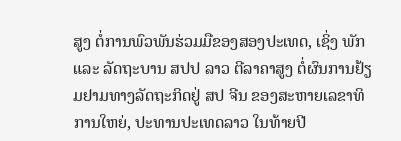ສູງ ຕໍ່ການພົວພັນຮ່ວມມືຂອງສອງປະເທດ, ເຊິ່ງ ພັກ ແລະ ລັດຖະບານ ສປປ ລາວ ຕີລາຄາສູງ ຕໍ່ຜົນການຢ້ຽມຢາມທາງລັດຖະກິດຢູ່ ສປ ຈີນ ຂອງສະຫາຍເລຂາທິການໃຫຍ່, ປະທານປະເທດລາວ ໃນທ້າຍປີ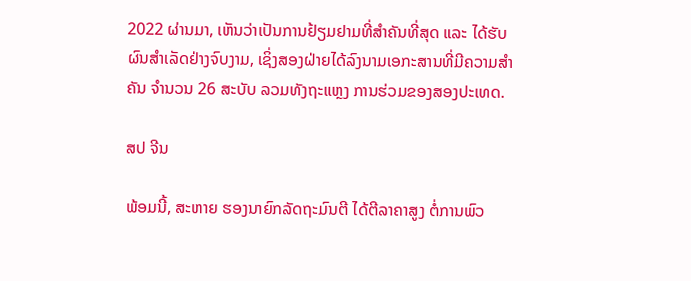2022 ຜ່ານມາ, ເຫັນວ່າເປັນການຢ້ຽມຢາມທີ່ສໍາຄັນທີ່ສຸດ ແລະ ໄດ້ຮັບຜົນສໍາເລັດຢ່າງຈົບງາມ, ເຊິ່ງສອງຝ່າຍໄດ້ລົງນາມເອກະສານທີ່ມີຄວາມສໍາຄັນ ຈໍານວນ 26 ສະບັບ ລວມທັງຖະແຫຼງ ການຮ່ວມຂອງສອງປະເທດ.

ສປ ຈີນ

ພ້ອມນີ້, ສະຫາຍ ຮອງນາຍົກລັດຖະມົນຕີ ໄດ້ຕີລາຄາສູງ ຕໍ່ການພົວ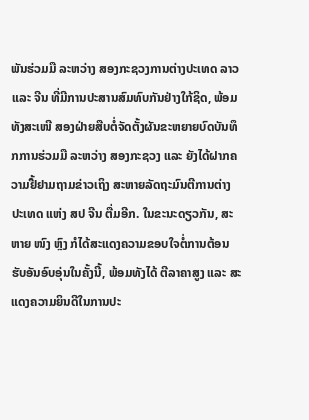ພັນຮ່ວມມື ລະຫວ່າງ ສອງກະຊວງການຕ່າງປະເທດ ລາວ ແລະ ຈີນ ທີ່ມີການປະສານສົມທົບກັນຢ່າງໃກ້ຊິດ, ພ້ອມທັງສະເໜີ ສອງຝ່າຍສືບຕໍ່ຈັດຕັ້ງຜັນຂະຫຍາຍບົດບັນທຶກການຮ່ວມມື ລະຫວ່າງ ສອງກະຊວງ ແລະ ຍັງໄດ້ຝາກຄວາມຢື້ຢາມຖາມຂ່າວເຖິງ ສະຫາຍລັດຖະມົນຕີການຕ່າງປະເທດ ແຫ່ງ ສປ ຈີນ ຕື່ມອີກ. ໃນຂະນະດຽວກັນ, ສະຫາຍ ໜົງ ຫຼົງ ກໍໄດ້ສະແດງຄວາມຂອບໃຈຕໍ່ການຕ້ອນຮັບອັນອົບອຸ່ນໃນຄັ້ງນີ້, ພ້ອມທັງໄດ້ ຕີລາຄາສູງ ແລະ ສະແດງຄວາມຍິນດີໃນການປະ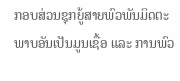ກອບສ່ວນຊຸກຍູ້ສາຍພົວພັນມິດຕະພາບອັນເປັນມູນເຊື້ອ ແລະ ການພົວ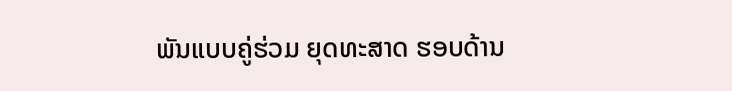ພັນແບບຄູ່ຮ່ວມ ຍຸດທະສາດ ຮອບດ້ານ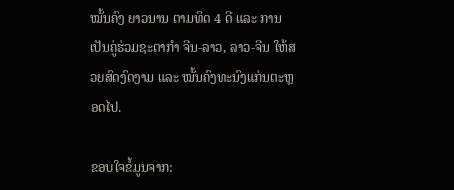ໝັ້ນຄົງ ຍາວນານ ຕາມທິດ 4 ດີ ແລະ ການເປັນຄູ່ຮ່ວມຊະຕາກໍາ ຈີນ-ລາວ, ລາວ-ຈີນ ໃຫ້ສວຍສົດງົດງາມ ແລະ ໝັ້ນຄົງທະນົງແກ່ນຕະຫຼອດໄປ.

ຂອບໃຈຂໍ້ມູນຈາກ: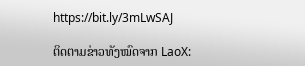https://bit.ly/3mLwSAJ

ຕິດຕາມຂ່າວທັງໝົດຈາກ LaoX: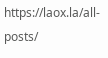https://laox.la/all-posts/